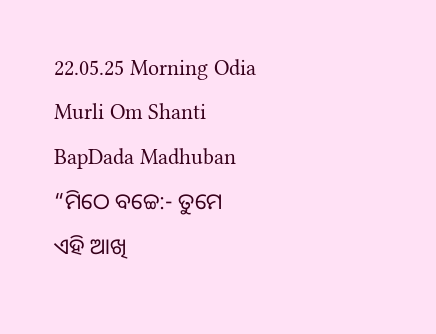22.05.25 Morning Odia Murli Om Shanti BapDada Madhuban
“ମିଠେ ବଚ୍ଚେ:- ତୁମେ
ଏହି ଆଖି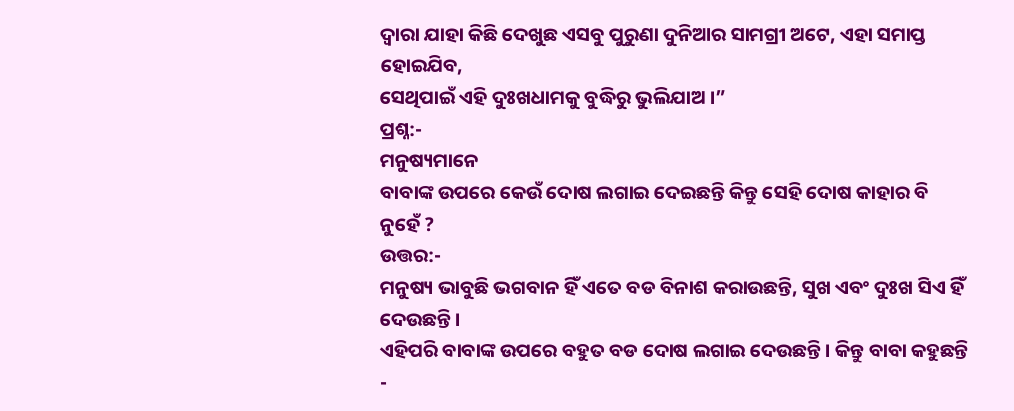ଦ୍ୱାରା ଯାହା କିଛି ଦେଖୁଛ ଏସବୁ ପୁରୁଣା ଦୁନିଆର ସାମଗ୍ରୀ ଅଟେ, ଏହା ସମାପ୍ତ ହୋଇଯିବ,
ସେଥିପାଇଁ ଏହି ଦୁଃଖଧାମକୁ ବୁଦ୍ଧିରୁ ଭୁଲିଯାଅ ।”
ପ୍ରଶ୍ନ:-
ମନୁଷ୍ୟମାନେ
ବାବାଙ୍କ ଉପରେ କେଉଁ ଦୋଷ ଲଗାଇ ଦେଇଛନ୍ତି କିନ୍ତୁ ସେହି ଦୋଷ କାହାର ବି ନୁହେଁ ?
ଉତ୍ତର:-
ମନୁଷ୍ୟ ଭାବୁଛି ଭଗବାନ ହିଁ ଏତେ ବଡ ବିନାଶ କରାଉଛନ୍ତି, ସୁଖ ଏବଂ ଦୁଃଖ ସିଏ ହିଁ ଦେଉଛନ୍ତି ।
ଏହିପରି ବାବାଙ୍କ ଉପରେ ବହୁତ ବଡ ଦୋଷ ଲଗାଇ ଦେଉଛନ୍ତି । କିନ୍ତୁ ବାବା କହୁଛନ୍ତି -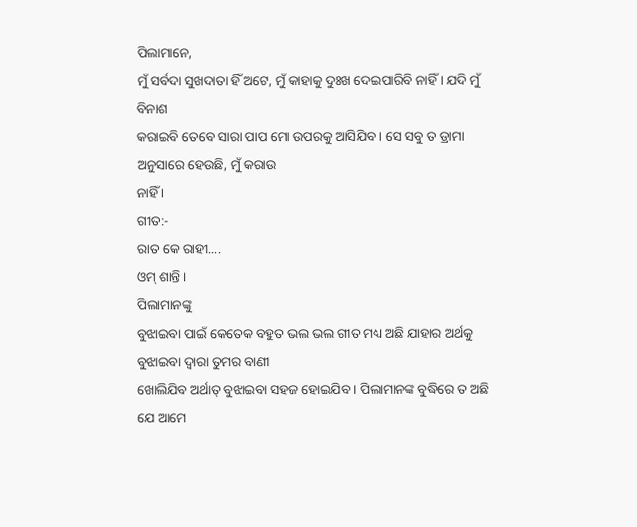ପିଲାମାନେ,
ମୁଁ ସର୍ବଦା ସୁଖଦାତା ହିଁ ଅଟେ, ମୁଁ କାହାକୁ ଦୁଃଖ ଦେଇପାରିବି ନାହିଁ । ଯଦି ମୁଁ ବିନାଶ
କରାଇବି ତେବେ ସାରା ପାପ ମୋ ଉପରକୁ ଆସିଯିବ । ସେ ସବୁ ତ ଡ୍ରାମା ଅନୁସାରେ ହେଉଛି, ମୁଁ କରାଉ
ନାହିଁ ।
ଗୀତ:-
ରାତ କେ ରାହୀ....
ଓମ୍ ଶାନ୍ତି ।
ପିଲାମାନଙ୍କୁ
ବୁଝାଇବା ପାଇଁ କେତେକ ବହୁତ ଭଲ ଭଲ ଗୀତ ମଧ୍ୟ ଅଛି ଯାହାର ଅର୍ଥକୁ ବୁଝାଇବା ଦ୍ୱାରା ତୁମର ବାଣୀ
ଖୋଲିଯିବ ଅର୍ଥାତ୍ ବୁଝାଇବା ସହଜ ହୋଇଯିବ । ପିଲାମାନଙ୍କ ବୁଦ୍ଧିରେ ତ ଅଛି ଯେ ଆମେ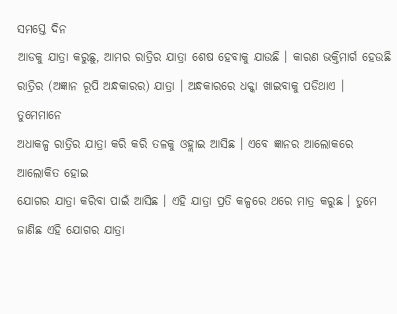ସମସ୍ତେ ଦିନ
ଆଡକୁ ଯାତ୍ରା କରୁଛୁ, ଆମର ରାତ୍ରିର ଯାତ୍ରା ଶେଷ ହେବାକୁ ଯାଉଛି । କାରଣ ଭକ୍ତିମାର୍ଗ ହେଉଛି
ରାତ୍ରିର (ଅଜ୍ଞାନ ରୂପି ଅନ୍ଧକାରର) ଯାତ୍ରା । ଅନ୍ଧକାରରେ ଧକ୍କା ଖାଇବାକୁ ପଡିଥାଏ । ତୁମେମାନେ
ଅଧାକଳ୍ପ ରାତ୍ରିର ଯାତ୍ରା କରି କରି ତଳକୁ ଓହ୍ଲାଇ ଆସିଛ । ଏବେ ଜ୍ଞାନର ଆଲୋକରେ ଆଲୋକିତ ହୋଇ
ଯୋଗର ଯାତ୍ରା କରିବା ପାଇଁ ଆସିଛ । ଏହି ଯାତ୍ରା ପ୍ରତି କଳ୍ପରେ ଥରେ ମାତ୍ର କରୁଛ । ତୁମେ
ଜାଣିଛ ଏହି ଯୋଗର ଯାତ୍ରା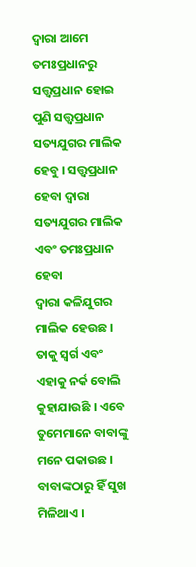ଦ୍ୱାରା ଆମେ ତମଃପ୍ରଧାନରୁ ସତ୍ତ୍ୱପ୍ରଧାନ ହୋଇ ପୁଣି ସତ୍ତ୍ୱପ୍ରଧାନ
ସତ୍ୟଯୁଗର ମାଲିକ ହେବୁ । ସତ୍ତ୍ୱପ୍ରଧାନ ହେବା ଦ୍ୱାରା ସତ୍ୟଯୁଗର ମାଲିକ ଏବଂ ତମଃପ୍ରଧାନ ହେବା
ଦ୍ୱାରା କଳିଯୁଗର ମାଲିକ ହେଉଛ । ତାକୁ ସ୍ୱର୍ଗ ଏବଂ ଏହାକୁ ନର୍କ ବୋଲି କୁହାଯାଉଛି । ଏବେ
ତୁମେମାନେ ବାବାଙ୍କୁ ମନେ ପକାଉଛ । ବାବାଙ୍କଠାରୁ ହିଁ ସୁଖ ମିଳିଥାଏ ।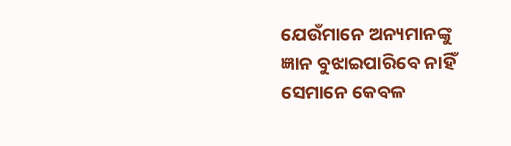ଯେଉଁମାନେ ଅନ୍ୟମାନଙ୍କୁ
ଜ୍ଞାନ ବୁଝାଇପାରିବେ ନାହିଁ ସେମାନେ କେବଳ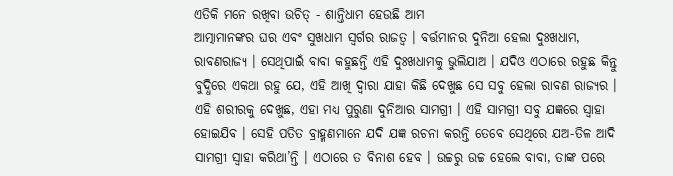ଏତିକି ମନେ ରଖିବା ଉଚିତ୍ - ଶାନ୍ତିଧାମ ହେଉଛି ଆମ
ଆତ୍ମାମାନଙ୍କର ଘର ଏବଂ ସୁଖଧାମ ସ୍ୱର୍ଗର ରାଜତ୍ୱ । ବର୍ତ୍ତମାନର ଦୁନିଆ ହେଲା ଦୁଃଖଧାମ,
ରାବଣରାଜ୍ୟ । ସେଥିପାଇଁ ବାବା କହୁଛନ୍ତି ଏହି ଦୁଃଖଧାମକୁ ଭୁଲିଯାଅ । ଯଦିଓ ଏଠାରେ ରହୁଛ କିନ୍ତୁ
ବୁଦ୍ଧିରେ ଏକଥା ରହୁ ଯେ, ଏହି ଆଖି ଦ୍ୱାରା ଯାହା କିଛି ଦେଖୁଛ ସେ ସବୁ ହେଲା ରାବଣ ରାଜ୍ୟର ।
ଏହି ଶରୀରକୁ ଦେଖୁଛ, ଏହା ମଧ୍ୟ ପୁରୁଣା ଦୁନିଆର ସାମଗ୍ରୀ । ଏହି ସାମଗ୍ରୀ ସବୁ ଯଜ୍ଞରେ ସ୍ୱାହା
ହୋଇଯିବ । ସେହି ପତିତ ବ୍ରାହ୍ମଣମାନେ ଯଦି ଯଜ୍ଞ ରଚନା କରନ୍ତି ତେବେ ସେଥିରେ ଯଅ-ତିଳ ଆଦି
ସାମଗ୍ରୀ ସ୍ୱାହା କରିଥା’ନ୍ତି । ଏଠାରେ ତ ବିନାଶ ହେବ । ଉଚ୍ଚରୁ ଉଚ୍ଚ ହେଲେ ବାବା, ତାଙ୍କ ପରେ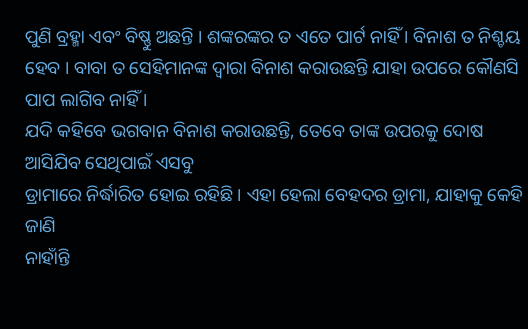ପୁଣି ବ୍ରହ୍ମା ଏବଂ ବିଷ୍ଣୁ ଅଛନ୍ତି । ଶଙ୍କରଙ୍କର ତ ଏତେ ପାର୍ଟ ନାହିଁ । ବିନାଶ ତ ନିଶ୍ଚୟ
ହେବ । ବାବା ତ ସେହିମାନଙ୍କ ଦ୍ୱାରା ବିନାଶ କରାଉଛନ୍ତି ଯାହା ଉପରେ କୌଣସି ପାପ ଲାଗିବ ନାହିଁ ।
ଯଦି କହିବେ ଭଗବାନ ବିନାଶ କରାଉଛନ୍ତି, ତେବେ ତାଙ୍କ ଉପରକୁ ଦୋଷ ଆସିଯିବ ସେଥିପାଇଁ ଏସବୁ
ଡ୍ରାମାରେ ନିର୍ଦ୍ଧାରିତ ହୋଇ ରହିଛି । ଏହା ହେଲା ବେହଦର ଡ୍ରାମା, ଯାହାକୁ କେହି ଜାଣି
ନାହାଁନ୍ତି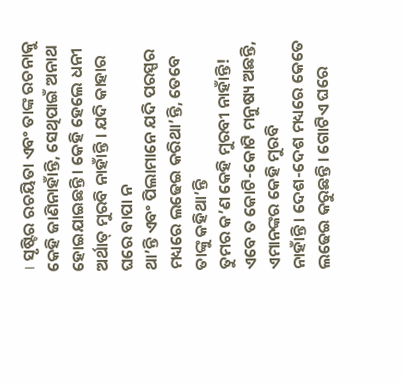। ସୃଷ୍ଟିର ରଚୟିତା ଏବଂ ତାଙ୍କ ରଚନାକୁ କେହି ଜାଣିନାହାଁନ୍ତି, ସେଥିପାଇଁ ଅନାଥ
ହୋଇଯାଇଛନ୍ତି । କେହି ହେଲେ ଧନୀ ଅର୍ଥାତ୍ ମୁରବି ନାହାଁନ୍ତି । ଯଦି କାହାର ଘରେ ବାପା ନ
ଥା’ନ୍ତି ଏବଂ ପିଲାମାନେ ଯଦି ପରସ୍ପର ମଧ୍ୟରେ ଲଢେଇ କରିଥା’ନ୍ତି, ତେବେ ତାଙ୍କୁ କହିଥା’ନ୍ତି
ତୁମର କ’ଣ କେହି ମୁରବୀ ନାହାଁନ୍ତି! ଏବେ ତ କୋଟି-କୋଟି ମନୁଷ୍ୟ ଅଛନ୍ତି, ଏମାନଙ୍କର କେହି ମୁରବି
ନାହାଁନ୍ତି । ଦେଶ-ଦେଶ ମଧ୍ୟରେ କେତେ ଲଢେଇ କରୁଛନ୍ତି । ଗୋଟିଏ ଘରେ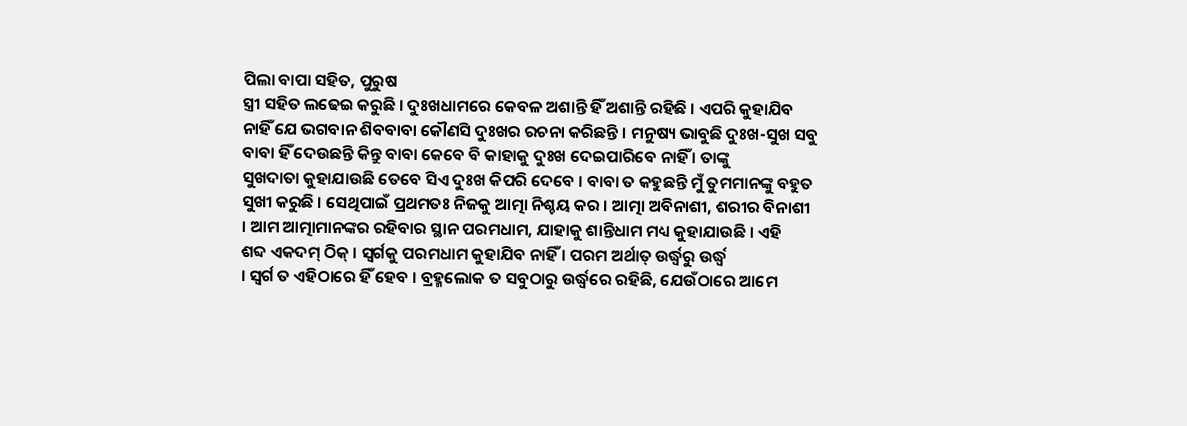ପିଲା ବାପା ସହିତ, ପୁରୁଷ
ସ୍ତ୍ରୀ ସହିତ ଲଢେଇ କରୁଛି । ଦୁଃଖଧାମରେ କେବଳ ଅଶାନ୍ତି ହିଁ ଅଶାନ୍ତି ରହିଛି । ଏପରି କୁହାଯିବ
ନାହିଁ ଯେ ଭଗବାନ ଶିବବାବା କୌଣସି ଦୁଃଖର ରଚନା କରିଛନ୍ତି । ମନୁଷ୍ୟ ଭାବୁଛି ଦୁଃଖ-ସୁଖ ସବୁ
ବାବା ହିଁ ଦେଉଛନ୍ତି କିନ୍ତୁ ବାବା କେବେ ବି କାହାକୁ ଦୁଃଖ ଦେଇପାରିବେ ନାହିଁ । ତାଙ୍କୁ
ସୁଖଦାତା କୁହାଯାଉଛି ତେବେ ସିଏ ଦୁଃଖ କିପରି ଦେବେ । ବାବା ତ କହୁଛନ୍ତି ମୁଁ ତୁମମାନଙ୍କୁ ବହୁତ
ସୁଖୀ କରୁଛି । ସେଥିପାଇଁ ପ୍ରଥମତଃ ନିଜକୁ ଆତ୍ମା ନିଶ୍ଚୟ କର । ଆତ୍ମା ଅବିନାଶୀ, ଶରୀର ବିନାଶୀ
। ଆମ ଆତ୍ମାମାନଙ୍କର ରହିବାର ସ୍ଥାନ ପରମଧାମ, ଯାହାକୁ ଶାନ୍ତିଧାମ ମଧ୍ୟ କୁହାଯାଉଛି । ଏହି
ଶବ୍ଦ ଏକଦମ୍ ଠିକ୍ । ସ୍ୱର୍ଗକୁ ପରମଧାମ କୁହାଯିବ ନାହିଁ । ପରମ ଅର୍ଥାତ୍ ଉର୍ଦ୍ଧ୍ୱରୁ ଉର୍ଦ୍ଧ୍ୱ
। ସ୍ୱର୍ଗ ତ ଏହିଠାରେ ହିଁ ହେବ । ବ୍ରହ୍ମଲୋକ ତ ସବୁଠାରୁ ଉର୍ଦ୍ଧ୍ୱରେ ରହିଛି, ଯେଉଁଠାରେ ଆମେ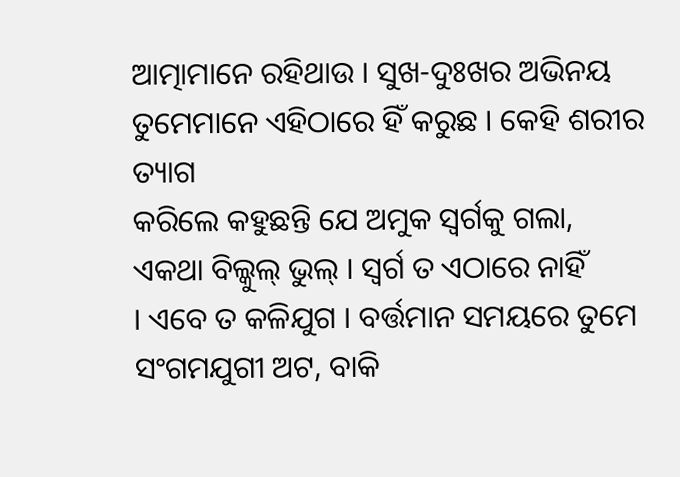ଆତ୍ମାମାନେ ରହିଥାଉ । ସୁଖ-ଦୁଃଖର ଅଭିନୟ ତୁମେମାନେ ଏହିଠାରେ ହିଁ କରୁଛ । କେହି ଶରୀର ତ୍ୟାଗ
କରିଲେ କହୁଛନ୍ତି ଯେ ଅମୁକ ସ୍ୱର୍ଗକୁ ଗଲା, ଏକଥା ବିଲ୍କୁଲ୍ ଭୁଲ୍ । ସ୍ୱର୍ଗ ତ ଏଠାରେ ନାହିଁ
। ଏବେ ତ କଳିଯୁଗ । ବର୍ତ୍ତମାନ ସମୟରେ ତୁମେ ସଂଗମଯୁଗୀ ଅଟ, ବାକି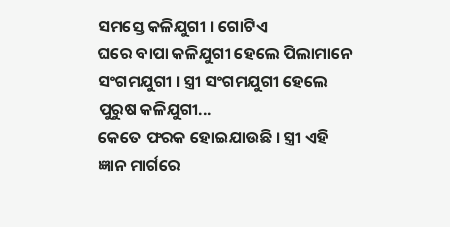ସମସ୍ତେ କଳିଯୁଗୀ । ଗୋଟିଏ
ଘରେ ବାପା କଳିଯୁଗୀ ହେଲେ ପିଲାମାନେ ସଂଗମଯୁଗୀ । ସ୍ତ୍ରୀ ସଂଗମଯୁଗୀ ହେଲେ ପୁରୁଷ କଳିଯୁଗୀ...
କେତେ ଫରକ ହୋଇଯାଉଛି । ସ୍ତ୍ରୀ ଏହି ଜ୍ଞାନ ମାର୍ଗରେ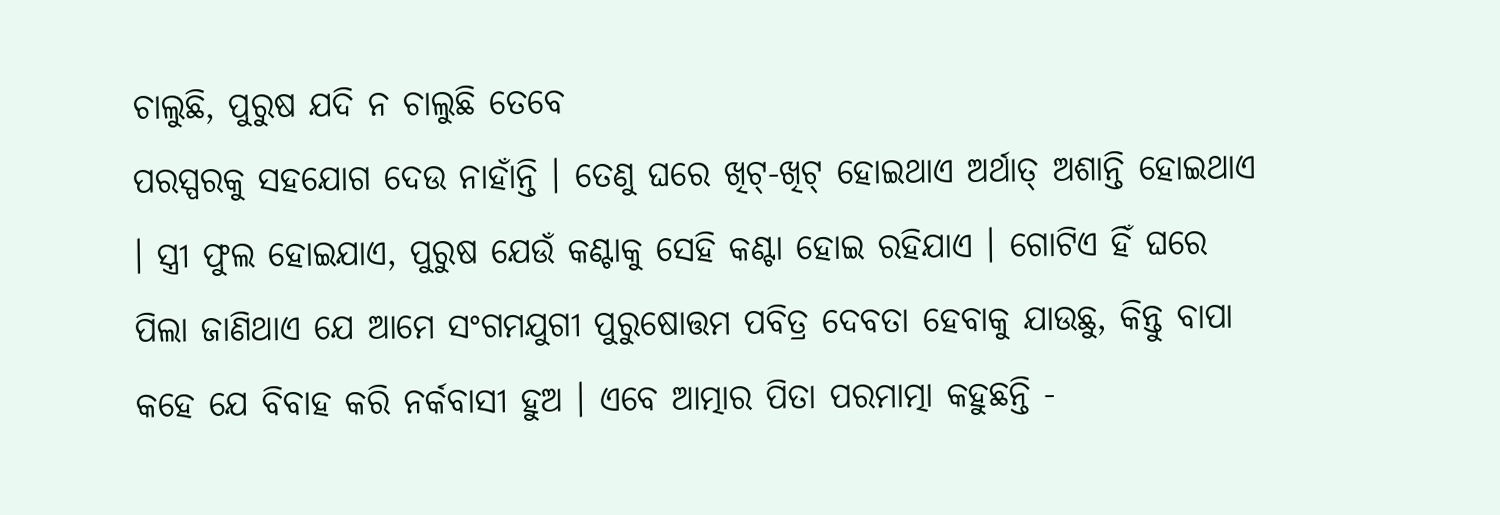ଚାଲୁଛି, ପୁରୁଷ ଯଦି ନ ଚାଲୁଛି ତେବେ
ପରସ୍ପରକୁ ସହଯୋଗ ଦେଉ ନାହାଁନ୍ତି । ତେଣୁ ଘରେ ଖିଟ୍-ଖିଟ୍ ହୋଇଥାଏ ଅର୍ଥାତ୍ ଅଶାନ୍ତି ହୋଇଥାଏ
। ସ୍ତ୍ରୀ ଫୁଲ ହୋଇଯାଏ, ପୁରୁଷ ଯେଉଁ କଣ୍ଟାକୁ ସେହି କଣ୍ଟା ହୋଇ ରହିଯାଏ । ଗୋଟିଏ ହିଁ ଘରେ
ପିଲା ଜାଣିଥାଏ ଯେ ଆମେ ସଂଗମଯୁଗୀ ପୁରୁଷୋତ୍ତମ ପବିତ୍ର ଦେବତା ହେବାକୁ ଯାଉଛୁ, କିନ୍ତୁ ବାପା
କହେ ଯେ ବିବାହ କରି ନର୍କବାସୀ ହୁଅ । ଏବେ ଆତ୍ମାର ପିତା ପରମାତ୍ମା କହୁଛନ୍ତି -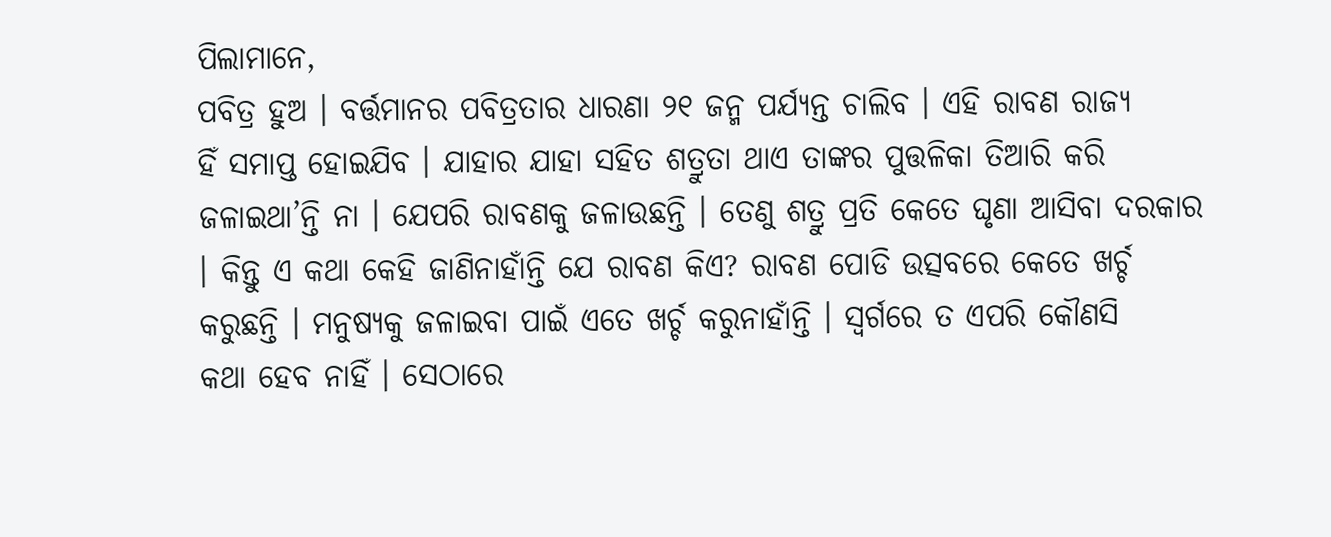ପିଲାମାନେ,
ପବିତ୍ର ହୁଅ । ବର୍ତ୍ତମାନର ପବିତ୍ରତାର ଧାରଣା ୨୧ ଜନ୍ମ ପର୍ଯ୍ୟନ୍ତ ଚାଲିବ । ଏହି ରାବଣ ରାଜ୍ୟ
ହିଁ ସମାପ୍ତ ହୋଇଯିବ । ଯାହାର ଯାହା ସହିତ ଶତ୍ରୁତା ଥାଏ ତାଙ୍କର ପୁତ୍ତଳିକା ତିଆରି କରି
ଜଳାଇଥା’ନ୍ତି ନା । ଯେପରି ରାବଣକୁ ଜଳାଉଛନ୍ତି । ତେଣୁ ଶତ୍ରୁ ପ୍ରତି କେତେ ଘୃଣା ଆସିବା ଦରକାର
। କିନ୍ତୁ ଏ କଥା କେହି ଜାଣିନାହାଁନ୍ତି ଯେ ରାବଣ କିଏ? ରାବଣ ପୋଡି ଉତ୍ସବରେ କେତେ ଖର୍ଚ୍ଚ
କରୁଛନ୍ତି । ମନୁଷ୍ୟକୁ ଜଳାଇବା ପାଇଁ ଏତେ ଖର୍ଚ୍ଚ କରୁନାହାଁନ୍ତି । ସ୍ୱର୍ଗରେ ତ ଏପରି କୌଣସି
କଥା ହେବ ନାହିଁ । ସେଠାରେ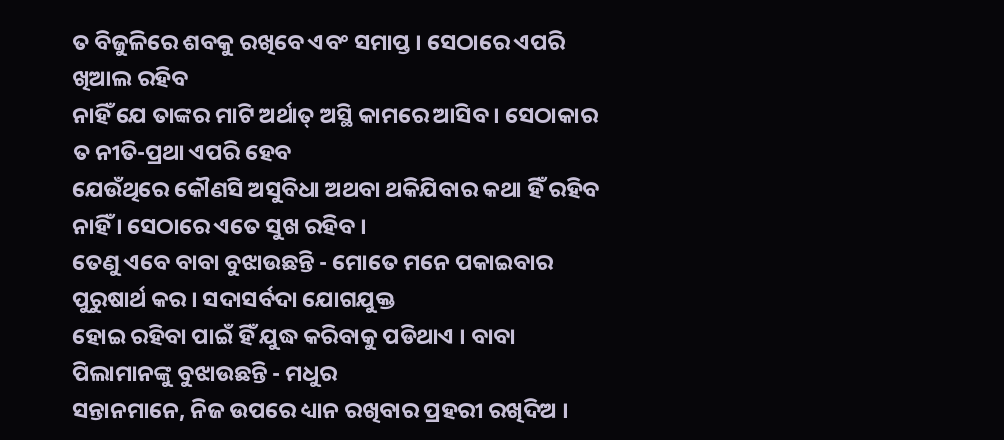ତ ବିଜୁଳିରେ ଶବକୁ ରଖିବେ ଏବଂ ସମାପ୍ତ । ସେଠାରେ ଏପରି ଖିଆଲ ରହିବ
ନାହିଁ ଯେ ତାଙ୍କର ମାଟି ଅର୍ଥାତ୍ ଅସ୍ଥି କାମରେ ଆସିବ । ସେଠାକାର ତ ନୀତି-ପ୍ରଥା ଏପରି ହେବ
ଯେଉଁଥିରେ କୌଣସି ଅସୁବିଧା ଅଥବା ଥକିଯିବାର କଥା ହିଁ ରହିବ ନାହିଁ । ସେଠାରେ ଏତେ ସୁଖ ରହିବ ।
ତେଣୁ ଏବେ ବାବା ବୁଝାଉଛନ୍ତି - ମୋତେ ମନେ ପକାଇବାର ପୁରୁଷାର୍ଥ କର । ସଦାସର୍ବଦା ଯୋଗଯୁକ୍ତ
ହୋଇ ରହିବା ପାଇଁ ହିଁ ଯୁଦ୍ଧ କରିବାକୁ ପଡିଥାଏ । ବାବା ପିଲାମାନଙ୍କୁ ବୁଝାଉଛନ୍ତି - ମଧୁର
ସନ୍ତାନମାନେ, ନିଜ ଉପରେ ଧ୍ୟାନ ରଖିବାର ପ୍ରହରୀ ରଖିଦିଅ ।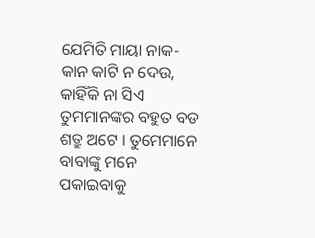ଯେମିତି ମାୟା ନାକ-କାନ କାଟି ନ ଦେଉ,
କାହିଁକି ନା ସିଏ ତୁମମାନଙ୍କର ବହୁତ ବଡ ଶତ୍ରୁ ଅଟେ । ତୁମେମାନେ ବାବାଙ୍କୁ ମନେ ପକାଇବାକୁ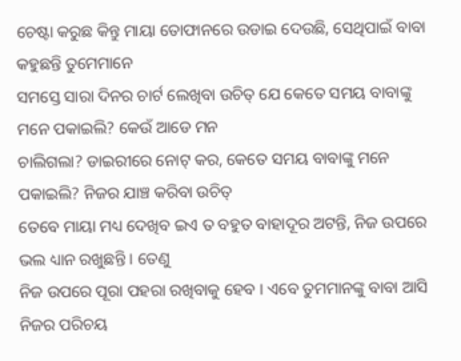ଚେଷ୍ଟା କରୁଛ କିନ୍ତୁ ମାୟା ତୋଫାନରେ ଉଡାଇ ଦେଉଛି, ସେଥିପାଇଁ ବାବା କହୁଛନ୍ତି ତୁମେମାନେ
ସମସ୍ତେ ସାରା ଦିନର ଚାର୍ଟ ଲେଖିବା ଉଚିତ୍ ଯେ କେତେ ସମୟ ବାବାଙ୍କୁ ମନେ ପକାଇଲି? କେଉଁ ଆଡେ ମନ
ଚାଲିଗଲା? ଡାଇରୀରେ ନୋଟ୍ କର, କେତେ ସମୟ ବାବାଙ୍କୁ ମନେ ପକାଇଲି? ନିଜର ଯାଞ୍ଚ କରିବା ଉଚିତ୍
ତେବେ ମାୟା ମଧ୍ୟ ଦେଖିବ ଇଏ ତ ବହୁତ ବାହାଦୂର ଅଟନ୍ତି, ନିଜ ଉପରେ ଭଲ ଧ୍ୟାନ ରଖୁଛନ୍ତି । ତେଣୁ
ନିଜ ଉପରେ ପୂରା ପହରା ରଖିବାକୁ ହେବ । ଏବେ ତୁମମାନଙ୍କୁ ବାବା ଆସି ନିଜର ପରିଚୟ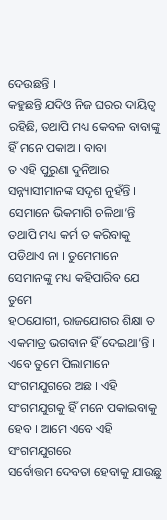ଦେଉଛନ୍ତି ।
କହୁଛନ୍ତି ଯଦିଓ ନିଜ ଘରର ଦାୟିତ୍ୱ ରହିଛି, ତଥାପି ମଧ୍ୟ କେବଳ ବାବାଙ୍କୁ ହିଁ ମନେ ପକାଅ । ବାବା
ତ ଏହି ପୁରୁଣା ଦୁନିଆର ସନ୍ନ୍ୟାସୀମାନଙ୍କ ସଦୃଶ ନୁହଁନ୍ତି । ସେମାନେ ଭିକମାଗି ଚଳିଥା’ନ୍ତି
ତଥାପି ମଧ୍ୟ କର୍ମ ତ କରିବାକୁ ପଡିଥାଏ ନା । ତୁମେମାନେ ସେମାନଙ୍କୁ ମଧ୍ୟ କହିପାରିବ ଯେ ତୁମେ
ହଠଯୋଗୀ, ରାଜଯୋଗର ଶିକ୍ଷା ତ ଏକମାତ୍ର ଭଗବାନ ହିଁ ଦେଇଥା’ନ୍ତି । ଏବେ ତୁମେ ପିଲାମାନେ
ସଂଗମଯୁଗରେ ଅଛ । ଏହି ସଂଗମଯୁଗକୁ ହିଁ ମନେ ପକାଇବାକୁ ହେବ । ଆମେ ଏବେ ଏହି ସଂଗମଯୁଗରେ
ସର୍ବୋତ୍ତମ ଦେବତା ହେବାକୁ ଯାଉଛୁ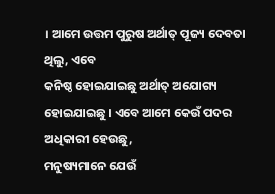। ଆମେ ଉତ୍ତମ ପୁରୁଷ ଅର୍ଥାତ୍ ପୂଜ୍ୟ ଦେବତା ଥିଲୁ, ଏବେ
କନିଷ୍ଠ ହୋଇଯାଇଛୁ ଅର୍ଥାତ୍ ଅଯୋଗ୍ୟ ହୋଇଯାଇଛୁ । ଏବେ ଆମେ କେଉଁ ପଦର ଅଧିକାରୀ ହେଉଛୁ,
ମନୁଷ୍ୟମାନେ ଯେଉଁ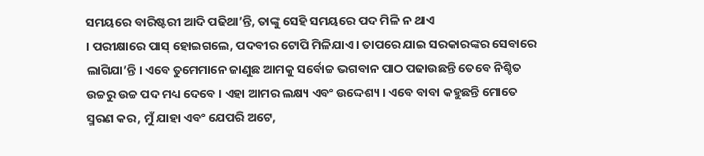ସମୟରେ ବାରିଷ୍ଟରୀ ଆଦି ପଢିଥା’ନ୍ତି, ତାଙ୍କୁ ସେହି ସମୟରେ ପଦ ମିଳି ନ ଥାଏ
। ପରୀକ୍ଷାରେ ପାସ୍ ହୋଇଗଲେ, ପଦବୀର ଟୋପି ମିଳିଯାଏ । ତାପରେ ଯାଇ ସରକାରଙ୍କର ସେବାରେ
ଲାଗିଯା’ନ୍ତି । ଏବେ ତୁମେମାନେ ଜାଣୁଛ ଆମକୁ ସର୍ବୋଚ୍ଚ ଭଗବାନ ପାଠ ପଢାଉଛନ୍ତି ତେବେ ନିଶ୍ଚିତ
ଉଚ୍ଚରୁ ଉଚ୍ଚ ପଦ ମଧ୍ୟ ଦେବେ । ଏହା ଆମର ଲକ୍ଷ୍ୟ ଏବଂ ଉଦ୍ଦେଶ୍ୟ । ଏବେ ବାବା କହୁଛନ୍ତି ମୋତେ
ସ୍ମରଣ କର, ମୁଁ ଯାହା ଏବଂ ଯେପରି ଅଟେ,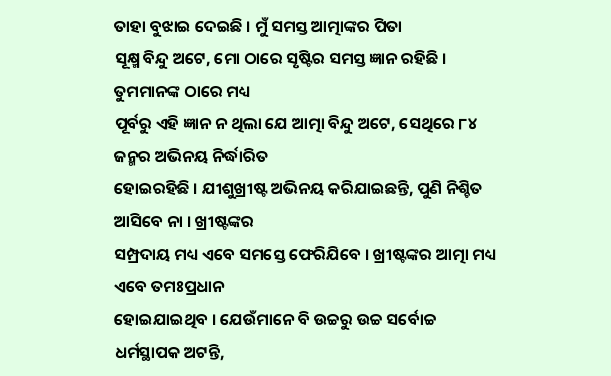ତାହା ବୁଝାଇ ଦେଇଛି । ମୁଁ ସମସ୍ତ ଆତ୍ମାଙ୍କର ପିତା
ସୂକ୍ଷ୍ମ ବିନ୍ଦୁ ଅଟେ, ମୋ ଠାରେ ସୃଷ୍ଟିର ସମସ୍ତ ଜ୍ଞାନ ରହିଛି । ତୁମମାନଙ୍କ ଠାରେ ମଧ୍ୟ
ପୂର୍ବରୁ ଏହି ଜ୍ଞାନ ନ ଥିଲା ଯେ ଆତ୍ମା ବିନ୍ଦୁ ଅଟେ, ସେଥିରେ ୮୪ ଜନ୍ମର ଅଭିନୟ ନିର୍ଦ୍ଧାରିତ
ହୋଇରହିଛି । ଯୀଶୁଖ୍ରୀଷ୍ଟ ଅଭିନୟ କରିଯାଇଛନ୍ତି, ପୁଣି ନିଶ୍ଚିତ ଆସିବେ ନା । ଖ୍ରୀଷ୍ଟଙ୍କର
ସମ୍ପ୍ରଦାୟ ମଧ୍ୟ ଏବେ ସମସ୍ତେ ଫେରିଯିବେ । ଖ୍ରୀଷ୍ଟଙ୍କର ଆତ୍ମା ମଧ୍ୟ ଏବେ ତମଃପ୍ରଧାନ
ହୋଇଯାଇଥିବ । ଯେଉଁମାନେ ବି ଉଚ୍ଚରୁ ଉଚ୍ଚ ସର୍ବୋଚ୍ଚ ଧର୍ମସ୍ଥାପକ ଅଟନ୍ତି,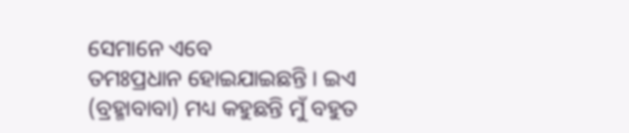ସେମାନେ ଏବେ
ତମଃପ୍ରଧାନ ହୋଇଯାଇଛନ୍ତି । ଇଏ (ବ୍ରହ୍ମାବାବା) ମଧ୍ୟ କହୁଛନ୍ତି ମୁଁ ବହୁତ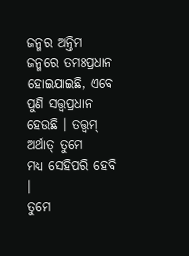ଜନ୍ମର ଅନ୍ତିମ
ଜନ୍ମରେ ତମଃପ୍ରଧାନ ହୋଇଯାଇଛି, ଏବେ ପୁଣି ସତ୍ତ୍ୱପ୍ରଧାନ ହେଉଛି । ତତ୍ତ୍ୱମ୍ ଅର୍ଥାତ୍ ତୁମେ
ମଧ୍ୟ ସେହିପରି ହେବି ।
ତୁମେ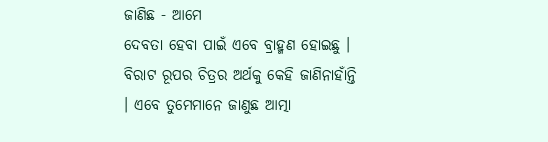ଜାଣିଛ - ଆମେ
ଦେବତା ହେବା ପାଇଁ ଏବେ ବ୍ରାହ୍ମଣ ହୋଇଛୁ । ବିରାଟ ରୂପର ଚିତ୍ରର ଅର୍ଥକୁ କେହି ଜାଣିନାହାଁନ୍ତି
। ଏବେ ତୁମେମାନେ ଜାଣୁଛ ଆତ୍ମା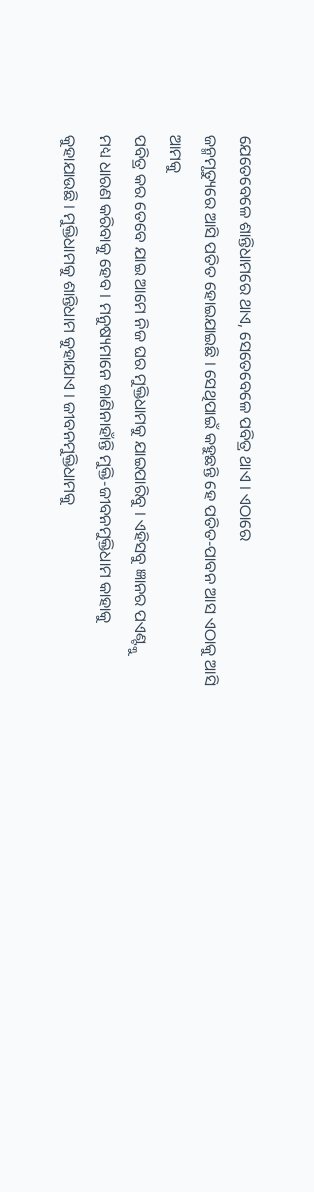ଯେତେବେଳେ ଶାନ୍ତିଧାମରେ ଥାଏ, ସେତେବେଳେ ପବିତ୍ର ଥାଏ । ଏଠାରେ
ଜନ୍ମମୃତ୍ୟୁରେ ଆସି ପତିତ ହୋଇଯାଇଛି । ସେଥିପାଇଁ କହୁଛନ୍ତି ହେ ପତିତ-ପାବନ ଆସ ଏଠାକୁ ଆସି ଆମକୁ
ପବିତ୍ର କର ତେବେ ଯାଇ ଆମେ ନିଜ ଘର ମୁକ୍ତିଧାମକୁ ଯାଇପାରିବୁ । ଏହିସବୁ ଜ୍ଞାନର ପଏଣ୍ଟ୍କୁ
ମଧ୍ୟ ଧାରଣ କରିବାକୁ ହେବ । ମନୁଷ୍ୟମାନେ ଜାଣିନାହାଁନ୍ତି ମୁକ୍ତି-ଜୀବନମୁକ୍ତିଧାମ କାହାକୁ
କୁହାଯାଉଛି । ମୁକ୍ତିଧାମକୁ ଶାନ୍ତିଧାମ କୁହାଯାଏ । ଜୀବନମୁକ୍ତିଧାମକୁ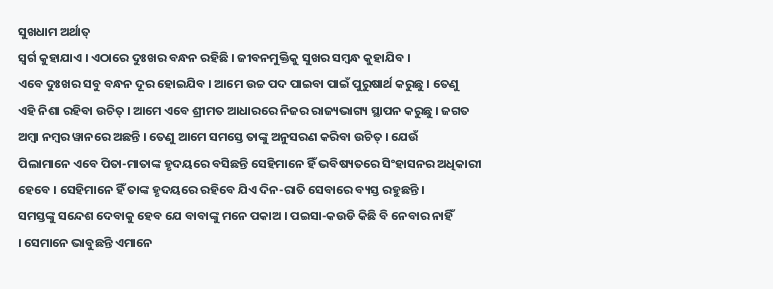ସୁଖଧାମ ଅର୍ଥାତ୍
ସ୍ୱର୍ଗ କୁହାଯାଏ । ଏଠାରେ ଦୁଃଖର ବନ୍ଧନ ରହିଛି । ଜୀବନମୁକ୍ତିକୁ ସୁଖର ସମ୍ବନ୍ଧ କୁହାଯିବ ।
ଏବେ ଦୁଃଖର ସବୁ ବନ୍ଧନ ଦୂର ହୋଇଯିବ । ଆମେ ଉଚ୍ଚ ପଦ ପାଇବା ପାଇଁ ପୁରୁଷାର୍ଥ କରୁଛୁ । ତେଣୁ
ଏହି ନିଶା ରହିବା ଉଚିତ୍ । ଆମେ ଏବେ ଶ୍ରୀମତ ଆଧାରରେ ନିଜର ରାଜ୍ୟଭାଗ୍ୟ ସ୍ଥାପନ କରୁଛୁ । ଜଗତ
ଅମ୍ବା ନମ୍ବର ୱାନରେ ଅଛନ୍ତି । ତେଣୁ ଆମେ ସମସ୍ତେ ତାଙ୍କୁ ଅନୁସରଣ କରିବା ଉଚିତ୍ । ଯେଉଁ
ପିଲାମାନେ ଏବେ ପିତା-ମାତାଙ୍କ ହୃଦୟରେ ବସିଛନ୍ତି ସେହିମାନେ ହିଁ ଭବିଷ୍ୟତରେ ସିଂହାସନର ଅଧିକାରୀ
ହେବେ । ସେହିମାନେ ହିଁ ତାଙ୍କ ହୃଦୟରେ ରହିବେ ଯିଏ ଦିନ-ରାତି ସେବାରେ ବ୍ୟସ୍ତ ରହୁଛନ୍ତି ।
ସମସ୍ତଙ୍କୁ ସନ୍ଦେଶ ଦେବାକୁ ହେବ ଯେ ବାବାଙ୍କୁ ମନେ ପକାଅ । ପଇସା-କଉଡି କିଛି ବି ନେବାର ନାହିଁ
। ସେମାନେ ଭାବୁଛନ୍ତି ଏମାନେ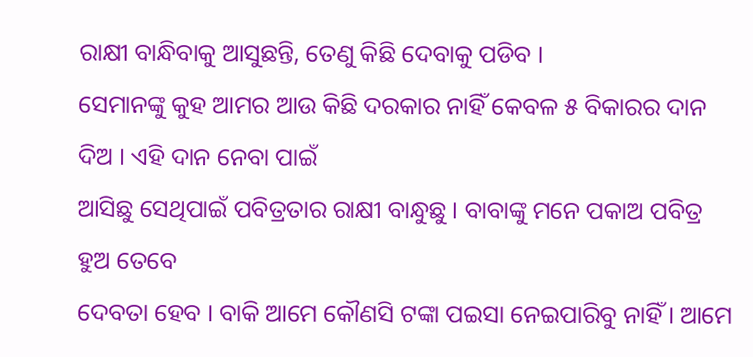ରାକ୍ଷୀ ବାନ୍ଧିବାକୁ ଆସୁଛନ୍ତି, ତେଣୁ କିଛି ଦେବାକୁ ପଡିବ ।
ସେମାନଙ୍କୁ କୁହ ଆମର ଆଉ କିଛି ଦରକାର ନାହିଁ କେବଳ ୫ ବିକାରର ଦାନ ଦିଅ । ଏହି ଦାନ ନେବା ପାଇଁ
ଆସିଛୁ ସେଥିପାଇଁ ପବିତ୍ରତାର ରାକ୍ଷୀ ବାନ୍ଧୁଛୁ । ବାବାଙ୍କୁ ମନେ ପକାଅ ପବିତ୍ର ହୁଅ ତେବେ
ଦେବତା ହେବ । ବାକି ଆମେ କୌଣସି ଟଙ୍କା ପଇସା ନେଇପାରିବୁ ନାହିଁ । ଆମେ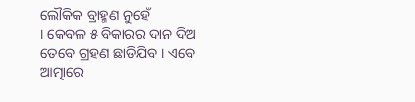ଲୌକିକ ବ୍ରାହ୍ମଣ ନୁହେଁ
। କେବଳ ୫ ବିକାରର ଦାନ ଦିଅ ତେବେ ଗ୍ରହଣ ଛାଡିଯିବ । ଏବେ ଆତ୍ମାରେ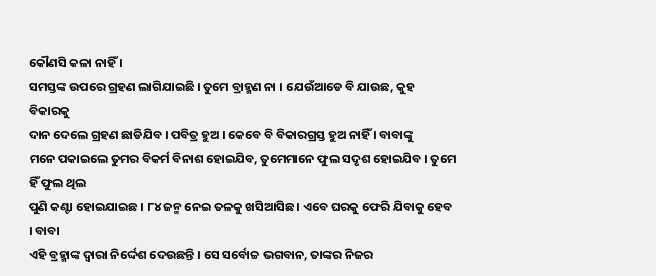କୌଣସି କଳା ନାହିଁ ।
ସମସ୍ତଙ୍କ ଉପରେ ଗ୍ରହଣ ଲାଗିଯାଇଛି । ତୁମେ ବ୍ରାହ୍ମଣ ନା । ଯେଉଁଆଡେ ବି ଯାଉଛ, କୁହ ବିକାରକୁ
ଦାନ ଦେଲେ ଗ୍ରହଣ ଛାଡିଯିବ । ପବିତ୍ର ହୁଅ । କେବେ ବି ବିକାରଗ୍ରସ୍ତ ହୁଅ ନାହିଁ । ବାବାଙ୍କୁ
ମନେ ପକାଇଲେ ତୁମର ବିକର୍ମ ବିନାଶ ହୋଇଯିବ, ତୁମେମାନେ ଫୁଲ ସଦୃଶ ହୋଇଯିବ । ତୁମେ ହିଁ ଫୁଲ ଥିଲ
ପୁଣି କଣ୍ଟା ହୋଇଯାଇଛ । ୮୪ ଜନ୍ମ ନେଇ ତଳକୁ ଖସିଆସିଛ । ଏବେ ଘରକୁ ଫେରି ଯିବାକୁ ହେବ । ବାବା
ଏହି ବ୍ରହ୍ମାଙ୍କ ଦ୍ୱାରା ନିର୍ଦ୍ଦେଶ ଦେଉଛନ୍ତି । ସେ ସର୍ବୋଚ୍ଚ ଭଗବାନ, ତାଙ୍କର ନିଜର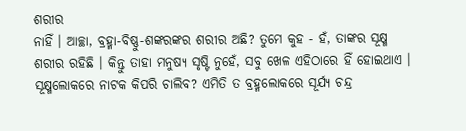ଶରୀର
ନାହିଁ । ଆଚ୍ଛା, ବ୍ରହ୍ମା-ବିଷ୍ଣୁ-ଶଙ୍କରଙ୍କର ଶରୀର ଅଛି? ତୁମେ କୁହ - ହଁ, ତାଙ୍କର ସୂକ୍ଷ୍ମ
ଶରୀର ରହିଛି । କିନ୍ତୁ ତାହା ମନୁଷ୍ୟ ସୃଷ୍ଟି ନୁହେଁ, ସବୁ ଖେଳ ଏହିଠାରେ ହିଁ ହୋଇଥାଏ ।
ସୂକ୍ଷ୍ମଲୋକରେ ନାଟକ କିପରି ଚାଲିବ? ଏମିତି ତ ବ୍ରହ୍ମଲୋକରେ ସୂର୍ଯ୍ୟ ଚନ୍ଦ୍ର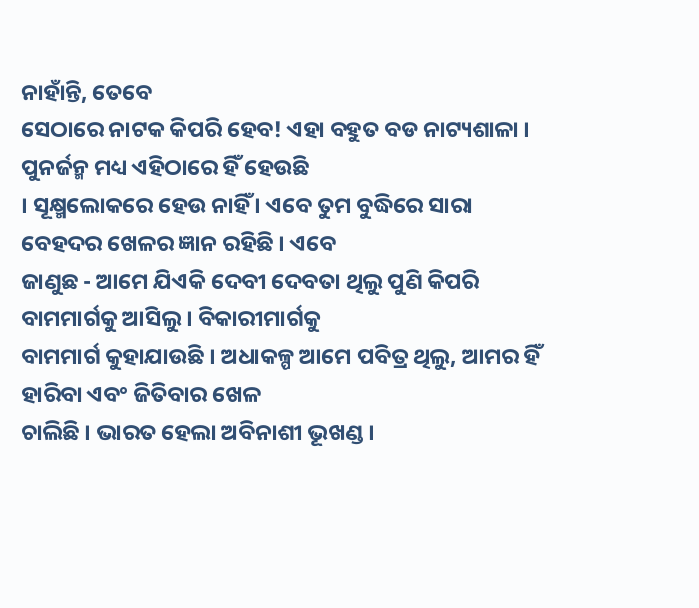ନାହାଁନ୍ତି, ତେବେ
ସେଠାରେ ନାଟକ କିପରି ହେବ! ଏହା ବହୁତ ବଡ ନାଟ୍ୟଶାଳା । ପୁନର୍ଜନ୍ମ ମଧ୍ୟ ଏହିଠାରେ ହିଁ ହେଉଛି
। ସୂକ୍ଷ୍ମଲୋକରେ ହେଉ ନାହିଁ । ଏବେ ତୁମ ବୁଦ୍ଧିରେ ସାରା ବେହଦର ଖେଳର ଜ୍ଞାନ ରହିଛି । ଏବେ
ଜାଣୁଛ - ଆମେ ଯିଏକି ଦେବୀ ଦେବତା ଥିଲୁ ପୁଣି କିପରି ବାମମାର୍ଗକୁ ଆସିଲୁ । ବିକାରୀମାର୍ଗକୁ
ବାମମାର୍ଗ କୁହାଯାଉଛି । ଅଧାକଳ୍ପ ଆମେ ପବିତ୍ର ଥିଲୁ, ଆମର ହିଁ ହାରିବା ଏବଂ ଜିତିବାର ଖେଳ
ଚାଲିଛି । ଭାରତ ହେଲା ଅବିନାଶୀ ଭୂଖଣ୍ଡ ।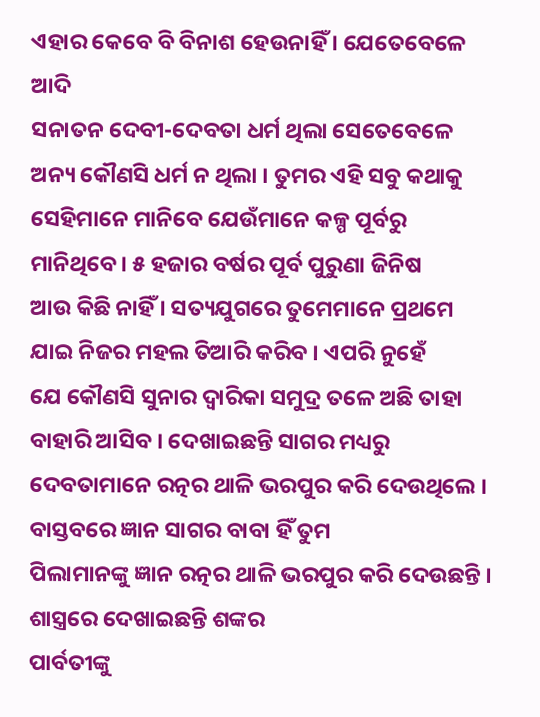ଏହାର କେବେ ବି ବିନାଶ ହେଉନାହିଁ । ଯେତେବେଳେ ଆଦି
ସନାତନ ଦେବୀ-ଦେବତା ଧର୍ମ ଥିଲା ସେତେବେଳେ ଅନ୍ୟ କୌଣସି ଧର୍ମ ନ ଥିଲା । ତୁମର ଏହି ସବୁ କଥାକୁ
ସେହିମାନେ ମାନିବେ ଯେଉଁମାନେ କଳ୍ପ ପୂର୍ବରୁ ମାନିଥିବେ । ୫ ହଜାର ବର୍ଷର ପୂର୍ବ ପୁରୁଣା ଜିନିଷ
ଆଉ କିଛି ନାହିଁ । ସତ୍ୟଯୁଗରେ ତୁମେମାନେ ପ୍ରଥମେ ଯାଇ ନିଜର ମହଲ ତିଆରି କରିବ । ଏପରି ନୁହେଁ
ଯେ କୌଣସି ସୁନାର ଦ୍ୱାରିକା ସମୁଦ୍ର ତଳେ ଅଛି ତାହା ବାହାରି ଆସିବ । ଦେଖାଇଛନ୍ତି ସାଗର ମଧ୍ୟରୁ
ଦେବତାମାନେ ରତ୍ନର ଥାଳି ଭରପୁର କରି ଦେଉଥିଲେ । ବାସ୍ତବରେ ଜ୍ଞାନ ସାଗର ବାବା ହିଁ ତୁମ
ପିଲାମାନଙ୍କୁ ଜ୍ଞାନ ରତ୍ନର ଥାଳି ଭରପୁର କରି ଦେଉଛନ୍ତି । ଶାସ୍ତ୍ରରେ ଦେଖାଇଛନ୍ତି ଶଙ୍କର
ପାର୍ବତୀଙ୍କୁ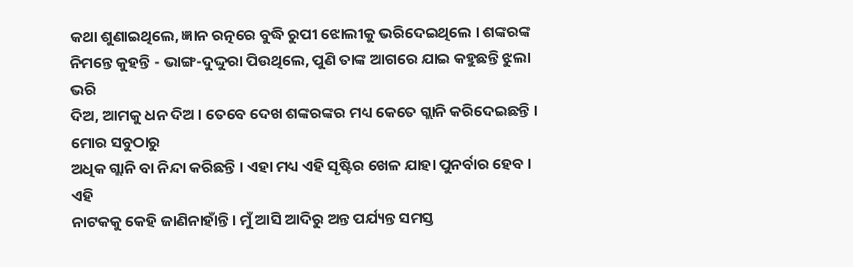କଥା ଶୁଣାଇଥିଲେ, ଜ୍ଞାନ ରତ୍ନରେ ବୁଦ୍ଧି ରୁପୀ ଝୋଲୀକୁ ଭରିଦେଇଥିଲେ । ଶଙ୍କରଙ୍କ
ନିମନ୍ତେ କୁହନ୍ତି - ଭାଙ୍ଗ-ଦୁଦ୍ଦୁରା ପିଉଥିଲେ, ପୁଣି ତାଙ୍କ ଆଗରେ ଯାଇ କହୁଛନ୍ତି ଝୁଲା ଭରି
ଦିଅ, ଆମକୁ ଧନ ଦିଅ । ତେବେ ଦେଖ ଶଙ୍କରଙ୍କର ମଧ୍ୟ କେତେ ଗ୍ଲାନି କରିଦେଇଛନ୍ତି । ମୋର ସବୁଠାରୁ
ଅଧିକ ଗ୍ଲାନି ବା ନିନ୍ଦା କରିଛନ୍ତି । ଏହା ମଧ୍ୟ ଏହି ସୃଷ୍ଟିର ଖେଳ ଯାହା ପୁନର୍ବାର ହେବ । ଏହି
ନାଟକକୁ କେହି ଜାଣିନାହାଁନ୍ତି । ମୁଁ ଆସି ଆଦିରୁ ଅନ୍ତ ପର୍ଯ୍ୟନ୍ତ ସମସ୍ତ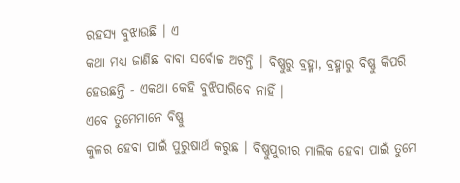ରହସ୍ୟ ବୁଝାଉଛି । ଏ
କଥା ମଧ୍ୟ ଜାଣିଛ ବାବା ସର୍ବୋଚ୍ଚ ଅଟନ୍ତି । ବିଷ୍ଣୁରୁ ବ୍ରହ୍ମା, ବ୍ରହ୍ମାରୁ ବିଷ୍ଣୁ କିପରି
ହେଉଛନ୍ତି - ଏକଥା କେହି ବୁଝିପାରିବେ ନାହିଁ ।
ଏବେ ତୁମେମାନେ ବିଷ୍ଣୁ
କୁଳର ହେବା ପାଇଁ ପୁରୁଷାର୍ଥ କରୁଛ । ବିଷ୍ଣୁପୁରୀର ମାଲିକ ହେବା ପାଇଁ ତୁମେ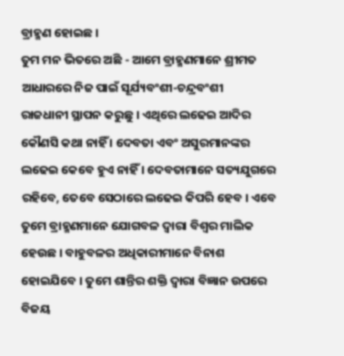ବ୍ରାହ୍ମଣ ହୋଇଛ ।
ତୁମ ମନ ଭିତରେ ଅଛି - ଆମେ ବ୍ରାହ୍ମଣମାନେ ଶ୍ରୀମତ ଆଧାରରେ ନିଜ ପାଇଁ ସୂର୍ଯ୍ୟବଂଶୀ-ଚନ୍ଦ୍ରବଂଶୀ
ରାଜଧାନୀ ସ୍ଥାପନ କରୁଛୁ । ଏଥିରେ ଲଢେଇ ଆଦିର କୌଣସି କଥା ନାହିଁ । ଦେବତା ଏବଂ ଅସୁରମାନଙ୍କର
ଲଢେଇ କେବେ ହୁଏ ନାହିଁ । ଦେବତାମାନେ ସତ୍ୟଯୁଗରେ ରହିବେ, ତେବେ ସେଠାରେ ଲଢେଇ କିପରି ହେବ । ଏବେ
ତୁମେ ବ୍ରାହ୍ମଣମାନେ ଯୋଗବଳ ଦ୍ୱାରା ବିଶ୍ୱର ମାଲିକ ହେଉଛ । ବାହୁବଳର ଅଧିକାରୀମାନେ ବିନାଶ
ହୋଇଯିବେ । ତୁମେ ଶାନ୍ତିର ଶକ୍ତି ଦ୍ୱାରା ବିଜ୍ଞାନ ଉପରେ ବିଜୟ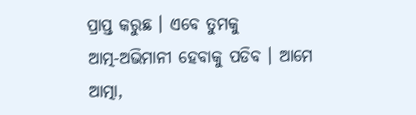ପ୍ରାପ୍ତ କରୁଛ । ଏବେ ତୁମକୁ
ଆତ୍ମ-ଅଭିମାନୀ ହେବାକୁ ପଡିବ । ଆମେ ଆତ୍ମା,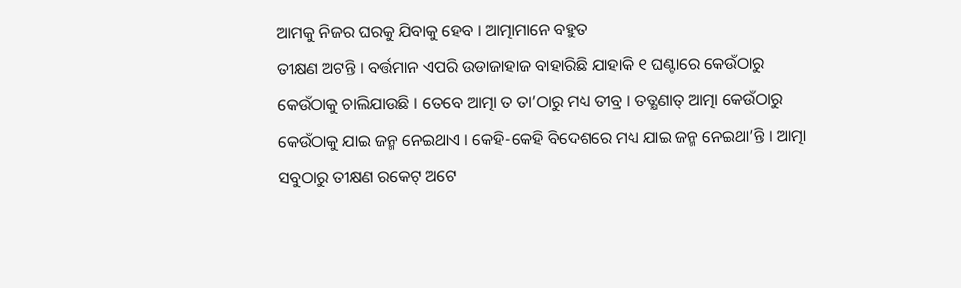ଆମକୁ ନିଜର ଘରକୁ ଯିବାକୁ ହେବ । ଆତ୍ମାମାନେ ବହୁତ
ତୀକ୍ଷଣ ଅଟନ୍ତି । ବର୍ତ୍ତମାନ ଏପରି ଉଡାଜାହାଜ ବାହାରିଛି ଯାହାକି ୧ ଘଣ୍ଟାରେ କେଉଁଠାରୁ
କେଉଁଠାକୁ ଚାଲିଯାଉଛି । ତେବେ ଆତ୍ମା ତ ତା’ଠାରୁ ମଧ୍ୟ ତୀବ୍ର । ତତ୍କ୍ଷଣାତ୍ ଆତ୍ମା କେଉଁଠାରୁ
କେଉଁଠାକୁ ଯାଇ ଜନ୍ମ ନେଇଥାଏ । କେହି-କେହି ବିଦେଶରେ ମଧ୍ୟ ଯାଇ ଜନ୍ମ ନେଇଥା’ନ୍ତି । ଆତ୍ମା
ସବୁଠାରୁ ତୀକ୍ଷଣ ରକେଟ୍ ଅଟେ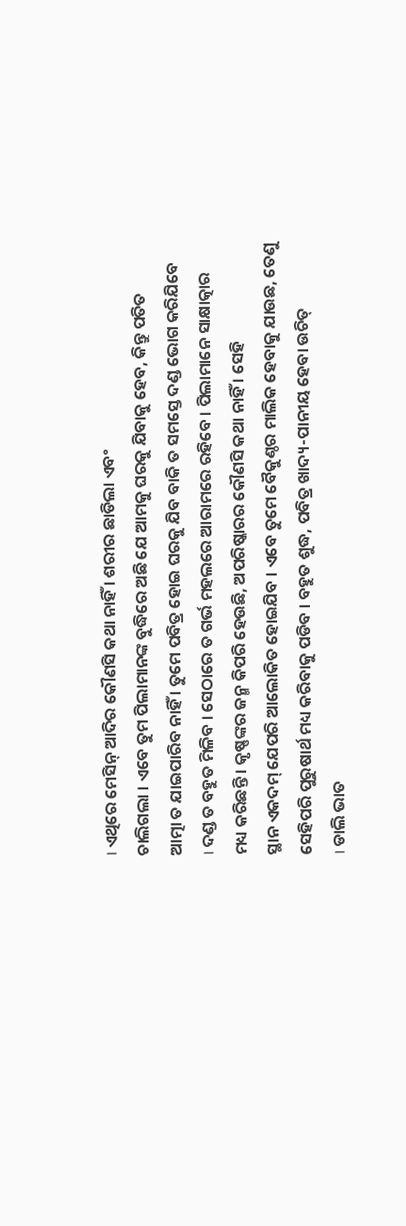। ଏଥିରେ ମେସିନ୍ ଆଦିର କୌଣସି କଥା ନାହିଁ । ଶରୀର ଛାଡିଲା ଏବଂ
ଚାଲିଗଲା । ଏବେ ତୁମ ପିଲାମାନଙ୍କ ବୁଦ୍ଧିରେ ଅଛି ଯେ ଆମକୁ ଘରକୁ ଯିବାକୁ ହେବ, କିନ୍ତୁ ପତିତ
ଆତ୍ମା ତ ଯାଇପାରିବ ନାହିଁ । ତୁମେ ପବିତ୍ର ହୋଇ ଘରକୁ ଯିବ ବାକି ତ ସମସ୍ତେ ଦଣ୍ଡ ଭୋଗ କରିଯିବେ
। ଦଣ୍ଡ ତ ବହୁତ ମିଳିବ । ସେଠାରେ ତ ଗର୍ଭ ମହଲରେ ଆରାମରେ ରହିବେ । ପିଲାମାନେ ସାକ୍ଷାତ୍କାର
ମଧ୍ୟ କରିଛନ୍ତି । କୃଷ୍ଣଙ୍କର ଜନ୍ମ କିପରି ହେଉଛି, ଅପରିଷ୍କାରର କୌଣସି କଥା ନାହିଁ । ସେହି
ସ୍ଥାନ ଏକଦମ୍ ଯେପରି ଆଲୋକିତ ହୋଇଯିବ । ଏବେ ତୁମେ ବୈକୁଣ୍ଠର ମାଲିକ ହେବାକୁ ଯାଉଛ, ତେଣୁ
ସେହିପରି ପୁରୁଷାର୍ଥ ମଧ୍ୟ କରିବାକୁ ପଡିବ । ବହୁତ ଶୁଦ୍ଧ, ପବିତ୍ର ଖାଦ୍ୟ-ପାନୀୟ ହେବା ଉଚିତ୍
। ଡାଲି ଭାତ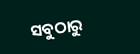ସବୁଠାରୁ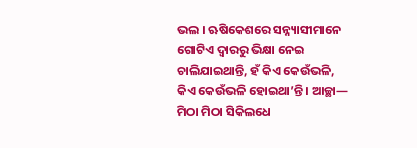ଭଲ । ଋଷିକେଶରେ ସନ୍ନ୍ୟାସୀମାନେ ଗୋଟିଏ ଦ୍ୱାରରୁ ଭିକ୍ଷା ନେଇ
ଚାଲିଯାଇଥାନ୍ତି, ହଁ କିଏ କେଉଁଭଳି, କିଏ କେଉଁଭଳି ହୋଇଥା’ନ୍ତି । ଆଚ୍ଛା—
ମିଠା ମିଠା ସିକିଲଧେ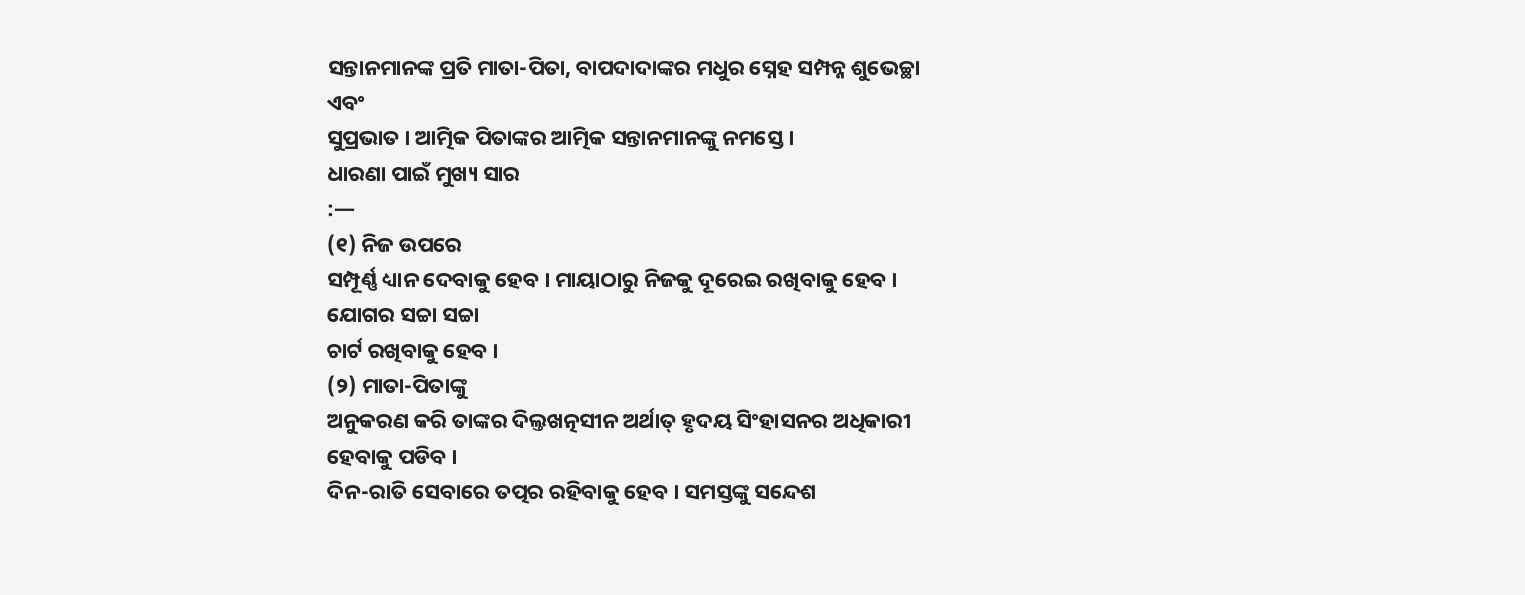ସନ୍ତାନମାନଙ୍କ ପ୍ରତି ମାତା-ପିତା, ବାପଦାଦାଙ୍କର ମଧୁର ସ୍ନେହ ସମ୍ପନ୍ନ ଶୁଭେଚ୍ଛା ଏବଂ
ସୁପ୍ରଭାତ । ଆତ୍ମିକ ପିତାଙ୍କର ଆତ୍ମିକ ସନ୍ତାନମାନଙ୍କୁ ନମସ୍ତେ ।
ଧାରଣା ପାଇଁ ମୁଖ୍ୟ ସାର
:—
(୧) ନିଜ ଉପରେ
ସମ୍ପୂର୍ଣ୍ଣ ଧ୍ୟାନ ଦେବାକୁ ହେବ । ମାୟାଠାରୁ ନିଜକୁ ଦୂରେଇ ରଖିବାକୁ ହେବ । ଯୋଗର ସଚ୍ଚା ସଚ୍ଚା
ଚାର୍ଟ ରଖିବାକୁ ହେବ ।
(୨) ମାତା-ପିତାଙ୍କୁ
ଅନୁକରଣ କରି ତାଙ୍କର ଦିଲ୍ତଖତ୍ନସୀନ ଅର୍ଥାତ୍ ହୃଦୟ ସିଂହାସନର ଅଧିକାରୀ ହେବାକୁ ପଡିବ ।
ଦିନ-ରାତି ସେବାରେ ତତ୍ପର ରହିବାକୁ ହେବ । ସମସ୍ତଙ୍କୁ ସନ୍ଦେଶ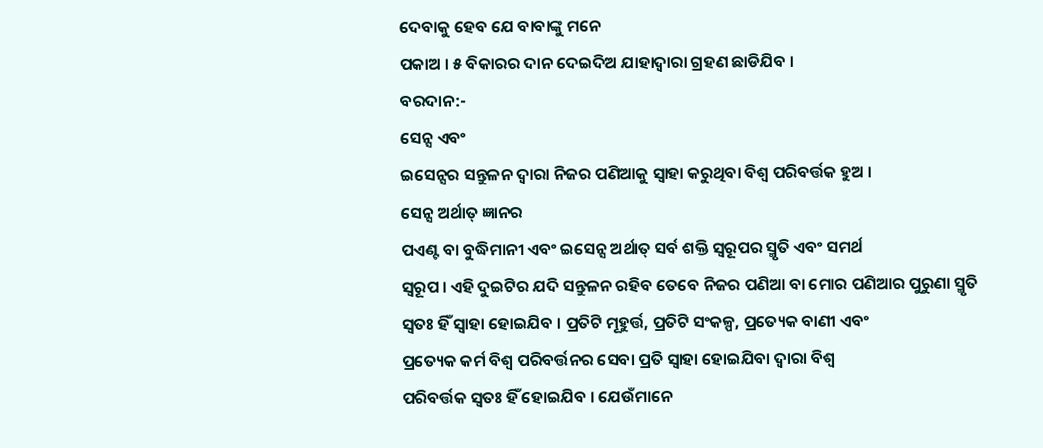ଦେବାକୁ ହେବ ଯେ ବାବାଙ୍କୁ ମନେ
ପକାଅ । ୫ ବିକାରର ଦାନ ଦେଇଦିଅ ଯାହାଦ୍ୱାରା ଗ୍ରହଣ ଛାଡିଯିବ ।
ବରଦାନ:-
ସେନ୍ସ ଏବଂ
ଇସେନ୍ସର ସନ୍ତୁଳନ ଦ୍ୱାରା ନିଜର ପଣିଆକୁ ସ୍ୱାହା କରୁଥିବା ବିଶ୍ୱ ପରିବର୍ତ୍ତକ ହୁଅ ।
ସେନ୍ସ ଅର୍ଥାତ୍ ଜ୍ଞାନର
ପଏଣ୍ଟ ବା ବୁଦ୍ଧିମାନୀ ଏବଂ ଇସେନ୍ସ ଅର୍ଥାତ୍ ସର୍ବ ଶକ୍ତି ସ୍ୱରୂପର ସ୍ମୃତି ଏବଂ ସମର୍ଥ
ସ୍ୱରୂପ । ଏହି ଦୁଇଟିର ଯଦି ସନ୍ତୁଳନ ରହିବ ତେବେ ନିଜର ପଣିଆ ବା ମୋର ପଣିଆର ପୁରୁଣା ସ୍ମୃତି
ସ୍ୱତଃ ହିଁ ସ୍ୱାହା ହୋଇଯିବ । ପ୍ରତିଟି ମୂହୁର୍ତ୍ତ, ପ୍ରତିଟି ସଂକଳ୍ପ, ପ୍ରତ୍ୟେକ ବାଣୀ ଏବଂ
ପ୍ରତ୍ୟେକ କର୍ମ ବିଶ୍ୱ ପରିବର୍ତ୍ତନର ସେବା ପ୍ରତି ସ୍ୱାହା ହୋଇଯିବା ଦ୍ୱାରା ବିଶ୍ୱ
ପରିବର୍ତ୍ତକ ସ୍ୱତଃ ହିଁ ହୋଇଯିବ । ଯେଉଁମାନେ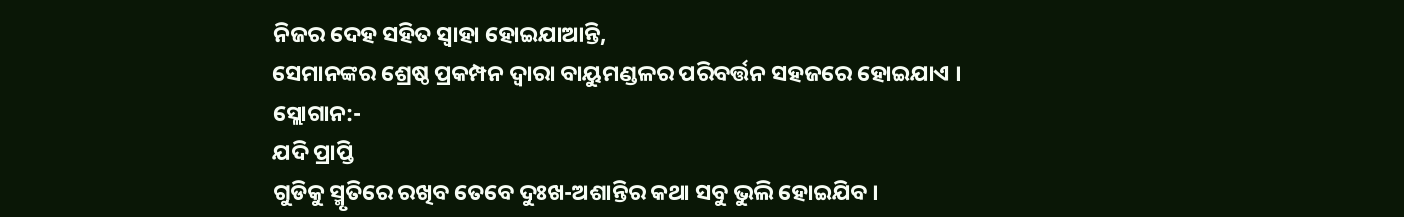ନିଜର ଦେହ ସହିତ ସ୍ୱାହା ହୋଇଯାଆନ୍ତି,
ସେମାନଙ୍କର ଶ୍ରେଷ୍ଠ ପ୍ରକମ୍ପନ ଦ୍ୱାରା ବାୟୁମଣ୍ଡଳର ପରିବର୍ତ୍ତନ ସହଜରେ ହୋଇଯାଏ ।
ସ୍ଲୋଗାନ:-
ଯଦି ପ୍ରାପ୍ତି
ଗୁଡିକୁ ସ୍ମୃତିରେ ରଖିବ ତେବେ ଦୁଃଖ-ଅଶାନ୍ତିର କଥା ସବୁ ଭୁଲି ହୋଇଯିବ ।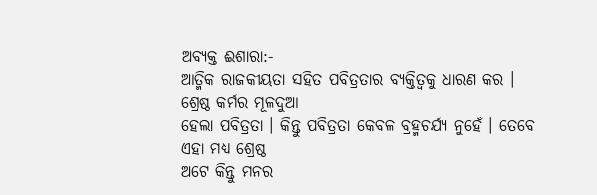ଅବ୍ୟକ୍ତ ଈଶାରା:-
ଆତ୍ମିକ ରାଜକୀୟତା ସହିତ ପବିତ୍ରତାର ବ୍ୟକ୍ତିତ୍ୱକୁ ଧାରଣ କର ।
ଶ୍ରେଷ୍ଠ କର୍ମର ମୂଳଦୁଆ
ହେଲା ପବିତ୍ରତା । କିନ୍ତୁ ପବିତ୍ରତା କେବଳ ବ୍ରହ୍ମଚର୍ଯ୍ୟ ନୁହେଁ । ତେବେ ଏହା ମଧ୍ୟ ଶ୍ରେଷ୍ଠ
ଅଟେ କିନ୍ତୁ ମନର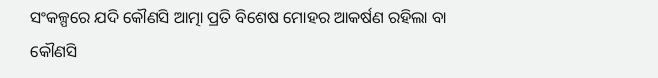ସଂକଳ୍ପରେ ଯଦି କୌଣସି ଆତ୍ମା ପ୍ରତି ବିଶେଷ ମୋହର ଆକର୍ଷଣ ରହିଲା ବା କୌଣସି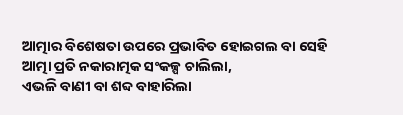ଆତ୍ମାର ବିଶେଷତା ଉପରେ ପ୍ରଭାବିତ ହୋଇଗଲ ବା ସେହି ଆତ୍ମା ପ୍ରତି ନକାରାତ୍ମକ ସଂକଳ୍ପ ଚାଲିଲା,
ଏଭଳି ବାଣୀ ବା ଶବ୍ଦ ବାହାରିଲା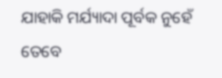ଯାହାକି ମର୍ଯ୍ୟାଦା ପୂର୍ବକ ନୁହେଁ ତେବେ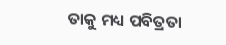ତାକୁ ମଧ୍ୟ ପବିତ୍ରତା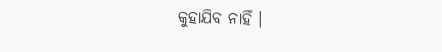କୁହାଯିବ ନାହିଁ ।